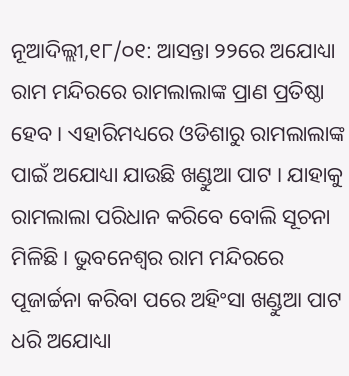ନୂଆଦିଲ୍ଲୀ,୧୮/୦୧: ଆସନ୍ତା ୨୨ରେ ଅଯୋଧ୍ୟା ରାମ ମନ୍ଦିରରେ ରାମଲାଲାଙ୍କ ପ୍ରାଣ ପ୍ରତିଷ୍ଠା ହେବ । ଏହାରିମଧ୍ୟରେ ଓଡିଶାରୁ ରାମଲାଲାଙ୍କ ପାଇଁ ଅଯୋଧ୍ୟା ଯାଉଛି ଖଣ୍ଡୁଆ ପାଟ । ଯାହାକୁ ରାମଲାଲା ପରିଧାନ କରିବେ ବୋଲି ସୂଚନା ମିଳିଛି । ଭୁବନେଶ୍ୱର ରାମ ମନ୍ଦିରରେ ପୂଜାର୍ଚ୍ଚନା କରିବା ପରେ ଅହିଂସା ଖଣ୍ଡୁଆ ପାଟ ଧରି ଅଯୋଧ୍ୟା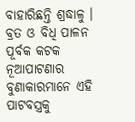ବାହାରିଛନ୍ତି ଶ୍ରଦ୍ଧାଳୁ । ବ୍ରତ ଓ ବିଧି ପାଳନ ପୂର୍ବକ କଟକ ନୂଆପାଟଣାର ବୁଣାକାରମାନେ ଏହି ପାଟବସ୍ତ୍ରକୁ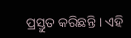ପ୍ରସ୍ତୁତ କରିଛନ୍ତି । ଏହି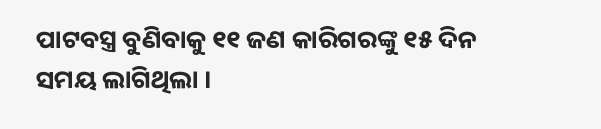ପାଟବସ୍ତ୍ର ବୁଣିବାକୁ ୧୧ ଜଣ କାରିଗରଙ୍କୁ ୧୫ ଦିନ ସମୟ ଲାଗିଥିଲା ।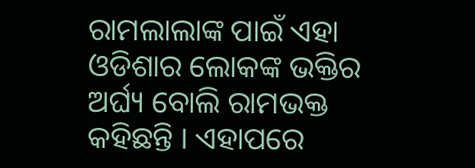ରାମଲାଲାଙ୍କ ପାଇଁ ଏହା ଓଡିଶାର ଲୋକଙ୍କ ଭକ୍ତିର ଅର୍ଘ୍ୟ ବୋଲି ରାମଭକ୍ତ କହିଛନ୍ତି । ଏହାପରେ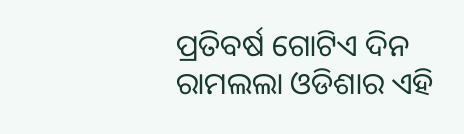ପ୍ରତିବର୍ଷ ଗୋଟିଏ ଦିନ ରାମଲଲା ଓଡିଶାର ଏହି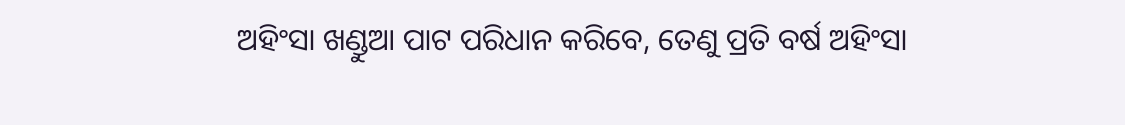ଅହିଂସା ଖଣ୍ଡୁଆ ପାଟ ପରିଧାନ କରିବେ, ତେଣୁ ପ୍ରତି ବର୍ଷ ଅହିଂସା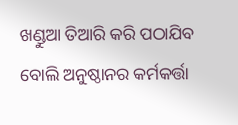ଖଣ୍ଡୁଆ ତିଆରି କରି ପଠାଯିବ ବୋଲି ଅନୁଷ୍ଠାନର କର୍ମକର୍ତ୍ତା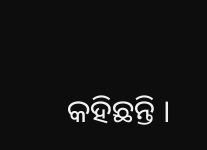କହିଛନ୍ତି ।